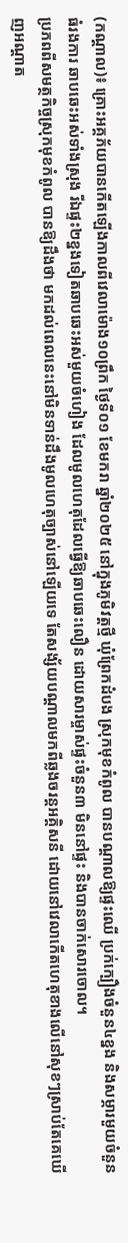(កណ្តាល)៖ គ្រោះអគ្គភ័យបានកើតឡើងកាលពីវេលាម៉ោង១០ព្រឹក ថ្ងៃទី០១ ខែមករា ឆ្នាំ២០២៥ នៅក្នុងភូមិវត្តថ្មី ឃុំព្រែកដំបង ស្រុកមុខកំពូល បានបណ្តាលឱ្យផ្ទះឈើ ប្រក់ក្បឿងចំនួន៤ខ្នង និងសម្ភារមួយចំនួនធំរងការ ឆាបឆេះអស់ទាំងស្រុង រីឯផ្ទះ២ខ្នងទៀតឆាបឆេះអស់មួយចំហៀង ដែលមូលហេតុដែលធ្វើឱ្យឆាបឆេះលឿន ដោយសារម្ចាស់ផ្ទះចំនួន៣ មិននៅផ្ទះ និងបានចាក់សោរចោល។
ប្រភពពីសមត្ថកិច្ចស្រុកមុខកំពូល បានឱ្យដឹងថា មកដល់ពេលនេះនៅមិនទាន់ដឹងមូលហេតុច្បាស់នៅឡើយទេ តែសង្ស័យបណ្តាលមកពីឆ្លងចរន្តអគ្គិសនី ដោយនៅវេលាកើតហេតុខាងលើនៅសុខៗស្រាប់តែគេឃើញអណ្តាត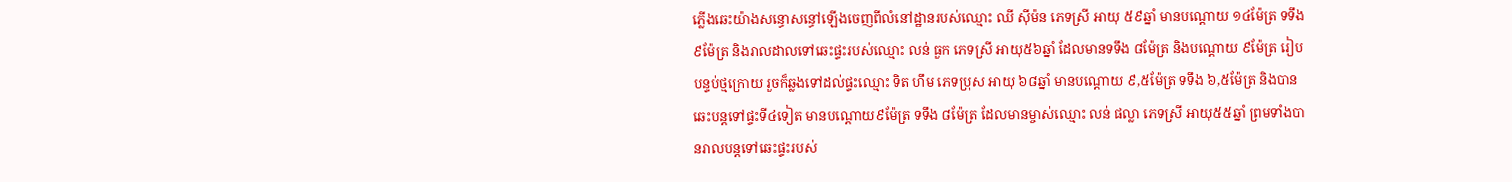ភ្លើងឆេះយ៉ាងសន្ធោសន្ធៅឡើងចេញពីលំនៅដ្ឋានរបស់ឈ្មោះ ឈី ស៊ីម៉ន ភេទស្រី អាយុ ៥៩ឆ្នាំ មានបណ្តោយ ១៤ម៉ែត្រ ទទឹង៩ម៉ែត្រ និងរាលដាលទៅឆេះផ្ទះរបស់ឈ្មោះ លន់ ធួក ភេទស្រី អាយុ៥៦ឆ្នាំ ដែលមានទទឹង ៨ម៉ែត្រ និងបណ្តោយ ៩ម៉ែត្រ រៀបបន្ទប់ថ្មក្រោយ រួចក៏ឆ្លងទៅដល់ផ្ទះឈ្មោះ ទិត ហឹម ភេទប្រុស អាយុ ៦៨ឆ្នាំ មានបណ្តោយ ៩,៥ម៉ែត្រ ទទឹង ៦,៥ម៉ែត្រ និងបានឆេះបន្តទៅផ្ទះទី៤ទៀត មានបណ្តោយ៩ម៉ែត្រ ទទឹង ៨ម៉ែត្រ ដែលមានម្ចាស់ឈ្មោះ លន់ ផល្លា ភេទស្រី អាយុ៥៥ឆ្នាំ ព្រមទាំងបានរាលបន្តទៅឆេះផ្ទះរបស់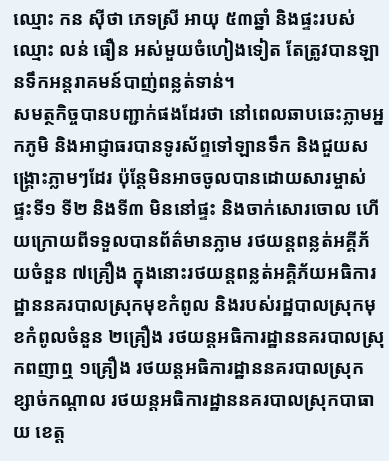ឈ្មោះ កន ស៊ីថា ភេទស្រី អាយុ ៥៣ឆ្នាំ និងផ្ទះរបស់ឈ្មោះ លន់ ធឿន អស់មួយចំហៀងទៀត តែត្រូវបានឡានទឹកអន្តរាគមន៍បាញ់ពន្លត់ទាន់។
សមត្ថកិច្ចបានបញ្ជាក់ផងដែរថា នៅពេលឆាបឆេះភ្លាមអ្នកភូមិ និងអាជ្ញាធរបានទូរស័ព្ទទៅឡានទឹក និងជួយសង្គ្រោះភ្លាមៗដែរ ប៉ុន្តែមិនអាចចូលបានដោយសារម្ចាស់ផ្ទះទី១ ទី២ និងទី៣ មិននៅផ្ទះ និងចាក់សោរចោល ហើយក្រោយពីទទួលបានព័ត៌មានភ្លាម រថយន្តពន្លត់អគ្គីភ័យចំនួន ៧គ្រឿង ក្នុងនោះរថយន្តពន្លត់អគ្គិភ័យអធិការដ្ឋាននគរបាលស្រុកមុខកំពូល និងរបស់រដ្ឋបាលស្រុកមុខកំពូលចំនួន ២គ្រឿង រថយន្តអធិការដ្ឋាននគរបាលស្រុកពញាឮ ១គ្រឿង រថយន្តអធិការដ្ឋាននគរបាលស្រុកខ្សាច់កណ្តាល រថយន្តអធិការដ្ឋាននគរបាលស្រុកបាធាយ ខេត្ត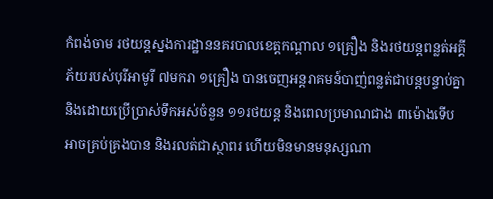កំពង់ចាម រថយន្តស្នងការដ្ឋាននគរបាលខេត្តកណ្តាល ១គ្រឿង និងរថយន្តពន្លត់អគ្គីភ័យរបស់បុរីអាមូរី ៧មករា ១គ្រឿង បានចេញអន្តរាគមន៍បាញ់ពន្លត់ជាបន្តបន្ទាប់គ្នា និងដោយប្រើប្រាស់ទឹកអស់ចំនួន ១១រថយន្ត និងពេលប្រមាណជាង ៣ម៉ោងទើបអាចគ្រប់គ្រងបាន និងរលត់ជាស្ថាពរ ហើយមិនមានមនុស្សណា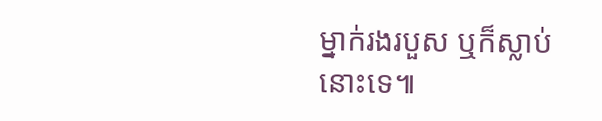ម្នាក់រងរបួស ឬក៏ស្លាប់នោះទេ៕